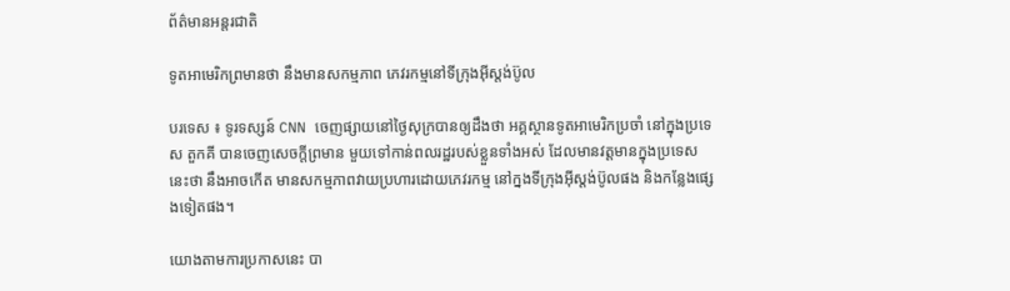ព័ត៌មានអន្តរជាតិ

ទូតអាមេរិកព្រមានថា នឹងមានសកម្មភាព ភេវរកម្មនៅទីក្រុងអ៊ីស្តង់ប៊ូល

បរទេស ៖ ទូរទស្សន៍ CNN ចេញផ្សាយនៅថ្ងៃសុក្របានឲ្យដឹងថា អគ្គស្ថានទូតអាមេរិកប្រចាំ នៅក្នុងប្រទេស តួកគី បានចេញសេចក្តីព្រមាន មួយទៅកាន់ពលរដ្ឋរបស់ខ្លួនទាំងអស់ ដែលមានវត្តមានក្នុងប្រទេសនេះថា នឹងអាចកើត មានសកម្មភាពវាយប្រហារដោយភេវរកម្ម នៅក្នងទីក្រុងអ៊ីស្តង់ប៊ូលផង និងកន្លែងផ្សេងទៀតផង។

យោងតាមការប្រកាសនេះ បា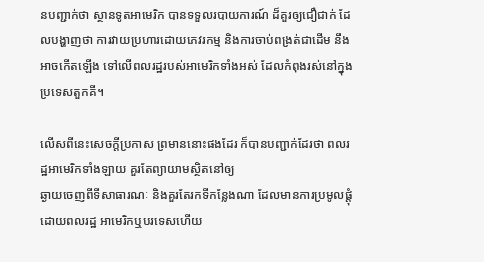នបញ្ជាក់ថា ស្ថានទូតអាមេរិក បានទទួលរបាយការណ៍ ដ៏គួរឲ្យជឿជាក់ ដែលបង្ហាញថា ការវាយប្រហារដោយភេវរកម្ម និងការចាប់ពង្រត់ជាដើម នឹងអាចកើតឡើង ទៅលើពលរដ្ឋរបស់អាមេរិកទាំងអស់ ដែលកំពុងរស់នៅក្នុងប្រទេសតួកគី។

លើសពីនេះសេចក្តីប្រកាស ព្រមាននោះផងដែរ ក៏បានបញ្ជាក់ដែរថា ពលរដ្ឋអាមេរិកទាំងឡាយ គួរតែព្យាយាមស្ថិតនៅឲ្យ
ឆ្ងាយចេញពីទីសាធារណៈ និងគួរតែរកទីកន្លែងណា ដែលមានការប្រមូលផ្តុំដោយពលរដ្ឋ អាមេរិកឬបរទេសហើយ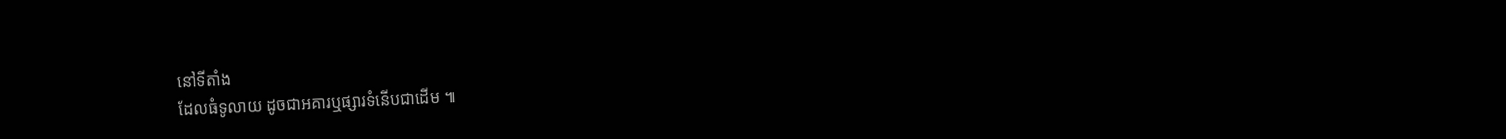នៅទីតាំង
ដែលធំទូលាយ ដូចជាអគារឬផ្សារទំនើបជាដើម ៕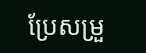ប្រែសម្រួ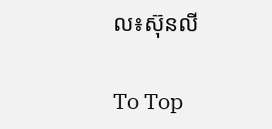ល៖ស៊ុនលី

To Top